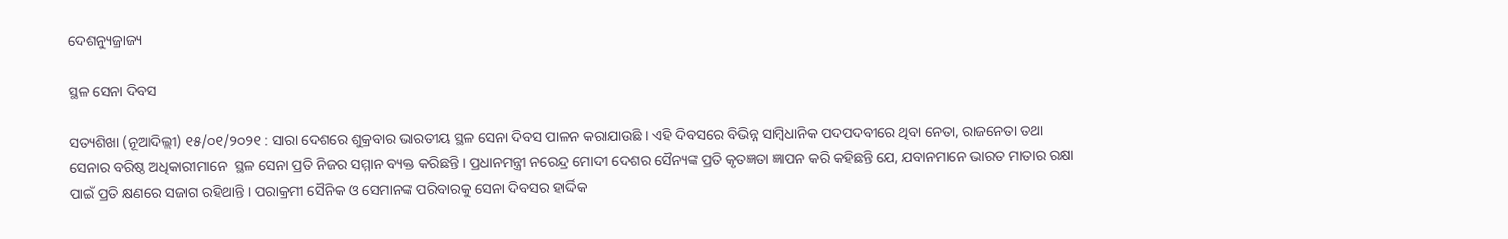ଦେଶନ୍ୟୁଜ୍ରାଜ୍ୟ

ସ୍ଥଳ ସେନା ଦିବସ

ସତ୍ୟଶିଖା (ନୂଆଦିଲ୍ଲୀ) ୧୫/୦୧/୨୦୨୧ : ସାରା ଦେଶରେ ଶୁକ୍ରବାର ଭାରତୀୟ ସ୍ଥଳ ସେନା ଦିବସ ପାଳନ କରାଯାଉଛି । ଏହି ଦିବସରେ ବିଭିନ୍ନ ସାମ୍ବିଧାନିକ ପଦପଦବୀରେ ଥିବା ନେତା, ରାଜନେତା ତଥା ସେନାର ବରିଷ୍ଠ ଅଧିକାରୀମାନେ  ସ୍ଥଳ ସେନା ପ୍ରତି ନିଜର ସମ୍ମାନ ବ୍ୟକ୍ତ କରିଛନ୍ତି । ପ୍ରଧାନମନ୍ତ୍ରୀ ନରେନ୍ଦ୍ର ମୋଦୀ ଦେଶର ସୈନ୍ୟଙ୍କ ପ୍ରତି କୃତଜ୍ଞତା ଜ୍ଞାପନ କରି କହିଛନ୍ତି ଯେ, ଯବାନମାନେ ଭାରତ ମାତାର ରକ୍ଷା ପାଇଁ ପ୍ରତି କ୍ଷଣରେ ସଜାଗ ରହିଥାନ୍ତି । ପରାକ୍ରମୀ ସୈନିକ ଓ ସେମାନଙ୍କ ପରିବାରକୁ ସେନା ଦିବସର ହାର୍ଦ୍ଦିକ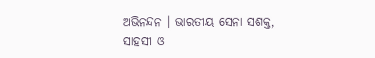ଅଭିନନ୍ଦନ । ଭାରତୀୟ ସେନା ସଶକ୍ତ, ସାହସୀ ଓ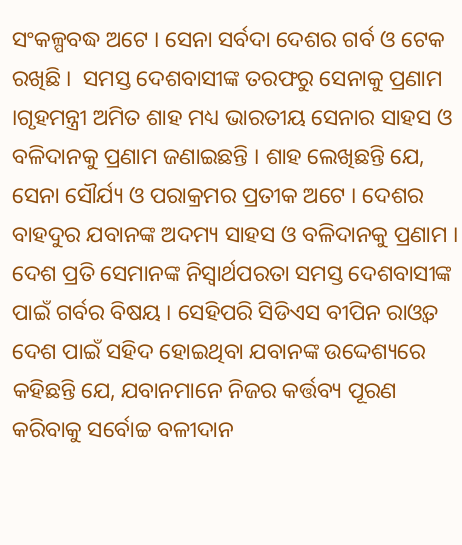ସଂକଳ୍ପବଦ୍ଧ ଅଟେ । ସେନା ସର୍ବଦା ଦେଶର ଗର୍ବ ଓ ଟେକ ରଖିଛି ।  ସମସ୍ତ ଦେଶବାସୀଙ୍କ ତରଫରୁ ସେନାକୁ ପ୍ରଣାମ ।ଗୃହମନ୍ତ୍ରୀ ଅମିତ ଶାହ ମଧ୍ୟ ଭାରତୀୟ ସେନାର ସାହସ ଓ ବଳିଦାନକୁ ପ୍ରଣାମ ଜଣାଇଛନ୍ତି । ଶାହ ଲେଖିଛନ୍ତି ଯେ, ସେନା ସୌର୍ଯ୍ୟ ଓ ପରାକ୍ରମର ପ୍ରତୀକ ଅଟେ । ଦେଶର ବାହଦୁର ଯବାନଙ୍କ ଅଦମ୍ୟ ସାହସ ଓ ବଳିଦାନକୁ ପ୍ରଣାମ । ଦେଶ ପ୍ରତି ସେମାନଙ୍କ ନିସ୍ୱାର୍ଥପରତା ସମସ୍ତ ଦେଶବାସୀଙ୍କ ପାଇଁ ଗର୍ବର ବିଷୟ । ସେହିପରି ସିଡିଏସ ବୀପିନ ରାଓ୍ୱତ ଦେଶ ପାଇଁ ସହିଦ ହୋଇଥିବା ଯବାନଙ୍କ ଉଦ୍ଦେଶ୍ୟରେ କହିଛନ୍ତି ଯେ, ଯବାନମାନେ ନିଜର କର୍ତ୍ତବ୍ୟ ପୂରଣ କରିବାକୁ ସର୍ବୋଚ୍ଚ ବଳୀଦାନ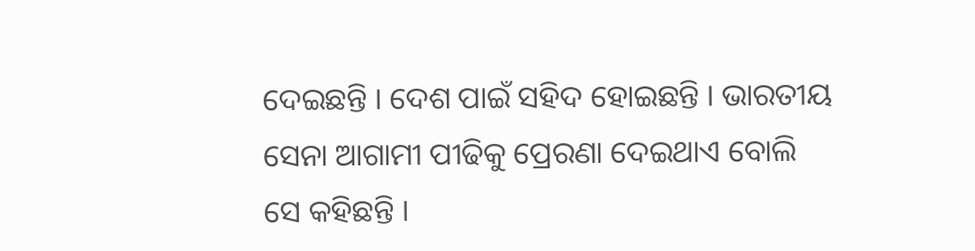ଦେଇଛନ୍ତି । ଦେଶ ପାଇଁ ସହିଦ ହୋଇଛନ୍ତି । ଭାରତୀୟ ସେନା ଆଗାମୀ ପୀଢିକୁ ପ୍ରେରଣା ଦେଇଥାଏ ବୋଲି ସେ କହିଛନ୍ତି ।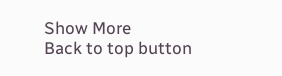Show More
Back to top button